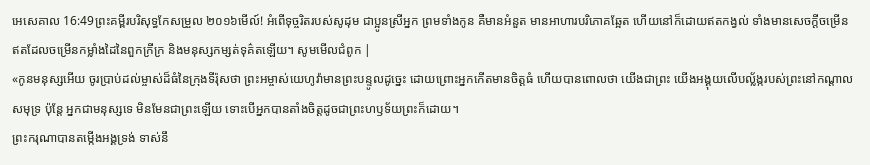អេសេគាល 16:49ព្រះគម្ពីរបរិសុទ្ធកែសម្រួល ២០១៦មើល៍! អំពើទុច្ចរិតរបស់សូដុម ជាប្អូនស្រីអ្នក ព្រមទាំងកូន គឺមានអំនួត មានអាហារបរិភោគឆ្អែត ហើយនៅក៏ដោយឥតកង្វល់ ទាំងមានសេចក្ដីចម្រើន ឥតដែលចម្រើនកម្លាំងដៃនៃពួកក្រីក្រ និងមនុស្សកម្សត់ទុគ៌តឡើយ។ សូមមើលជំពូក |
«កូនមនុស្សអើយ ចូរប្រាប់ដល់ម្ចាស់ដ៏ធំនៃក្រុងទីរ៉ុសថា ព្រះអម្ចាស់យេហូវ៉ាមានព្រះបន្ទូលដូច្នេះ ដោយព្រោះអ្នកកើតមានចិត្តធំ ហើយបានពោលថា យើងជាព្រះ យើងអង្គុយលើបល្ល័ង្ករបស់ព្រះនៅកណ្ដាលសមុទ្រ ប៉ុន្តែ អ្នកជាមនុស្សទេ មិនមែនជាព្រះឡើយ ទោះបើអ្នកបានតាំងចិត្តដូចជាព្រះហឫទ័យព្រះក៏ដោយ។
ព្រះករុណាបានតម្កើងអង្គទ្រង់ ទាស់នឹ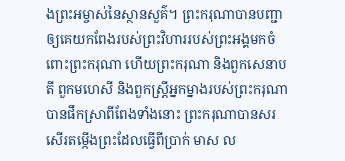ងព្រះអម្ចាស់នៃស្ថានសួគ៌។ ព្រះករុណាបានបញ្ជាឲ្យគេយកពែងរបស់ព្រះវិហាររបស់ព្រះអង្គមកចំពោះព្រះករុណា ហើយព្រះករុណា និងពួកសេនាបតី ពួកមហេសី និងពួកស្ដ្រីអ្នកម្នាងរបស់ព្រះករុណា បានផឹកស្រាពីពែងទាំងនោះ ព្រះករុណាបានសរសើរតម្កើងព្រះដែលធ្វើពីប្រាក់ មាស ល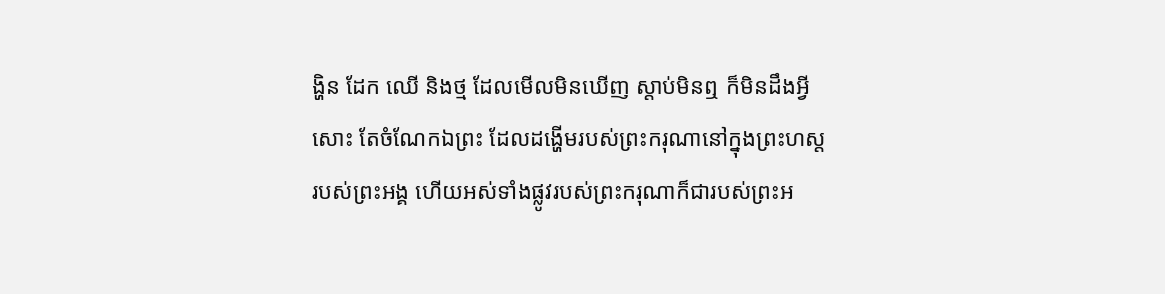ង្ហិន ដែក ឈើ និងថ្ម ដែលមើលមិនឃើញ ស្តាប់មិនឮ ក៏មិនដឹងអ្វីសោះ តែចំណែកឯព្រះ ដែលដង្ហើមរបស់ព្រះករុណានៅក្នុងព្រះហស្តរបស់ព្រះអង្គ ហើយអស់ទាំងផ្លូវរបស់ព្រះករុណាក៏ជារបស់ព្រះអ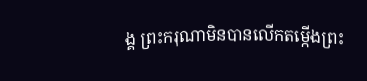ង្គ ព្រះករុណាមិនបានលើកតម្កើងព្រះ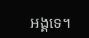អង្គទេ។